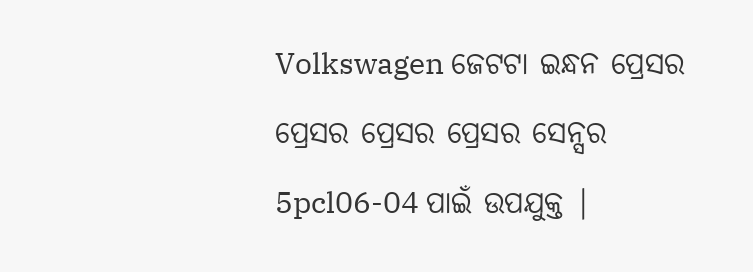Volkswagen ଜେଟଟା ଇନ୍ଧନ ପ୍ରେସର ପ୍ରେସର ପ୍ରେସର ପ୍ରେସର ସେନ୍ସର 5pcl06-04 ପାଇଁ ଉପଯୁକ୍ତ |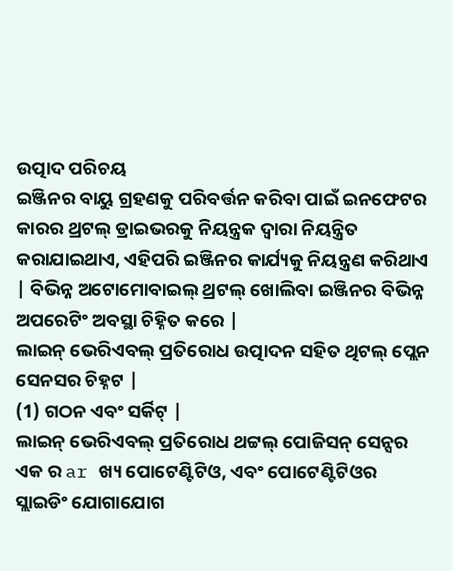ଉତ୍ପାଦ ପରିଚୟ
ଇଞ୍ଜିନର ବାୟୁ ଗ୍ରହଣକୁ ପରିବର୍ତ୍ତନ କରିବା ପାଇଁ ଇନଫେଟର କାରର ଥ୍ରଟଲ୍ ଡ୍ରାଇଭରକୁ ନିୟନ୍ତ୍ରକ ଦ୍ୱାରା ନିୟନ୍ତ୍ରିତ କରାଯାଇଥାଏ, ଏହିପରି ଇଞ୍ଜିନର କାର୍ଯ୍ୟକୁ ନିୟନ୍ତ୍ରଣ କରିଥାଏ | ବିଭିନ୍ନ ଅଟୋମୋବାଇଲ୍ ଥ୍ରଟଲ୍ ଖୋଲିବା ଇଞ୍ଜିନର ବିଭିନ୍ନ ଅପରେଟିଂ ଅବସ୍ଥା ଚିହ୍ନିତ କରେ |
ଲାଇନ୍ ଭେରିଏବଲ୍ ପ୍ରତିରୋଧ ଉତ୍ପାଦନ ସହିତ ଥିଟଲ୍ ପ୍ଲେନ ସେନସର ଚିହ୍ନଟ |
(1) ଗଠନ ଏବଂ ସର୍କିଟ୍ |
ଲାଇନ୍ ଭେରିଏବଲ୍ ପ୍ରତିରୋଧ ଥଟ୍ଟଲ୍ ପୋଜିସନ୍ ସେନ୍ସର ଏକ ର ar ଖ୍ୟ ପୋଟେଣ୍ଟିଟିଓ, ଏବଂ ପୋଟେଣ୍ଟିଟିଓର ସ୍ଲାଇଡିଂ ଯୋଗାଯୋଗ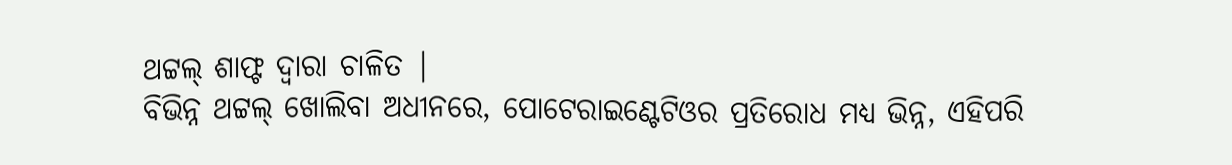ଥଟ୍ଟଲ୍ ଶାଫ୍ଟ ଦ୍ୱାରା ଚାଳିତ |
ବିଭିନ୍ନ ଥଟ୍ଟଲ୍ ଖୋଲିବା ଅଧୀନରେ, ପୋଟେରାଇଣ୍ଟେଟିଓର ପ୍ରତିରୋଧ ମଧ୍ୟ ଭିନ୍ନ, ଏହିପରି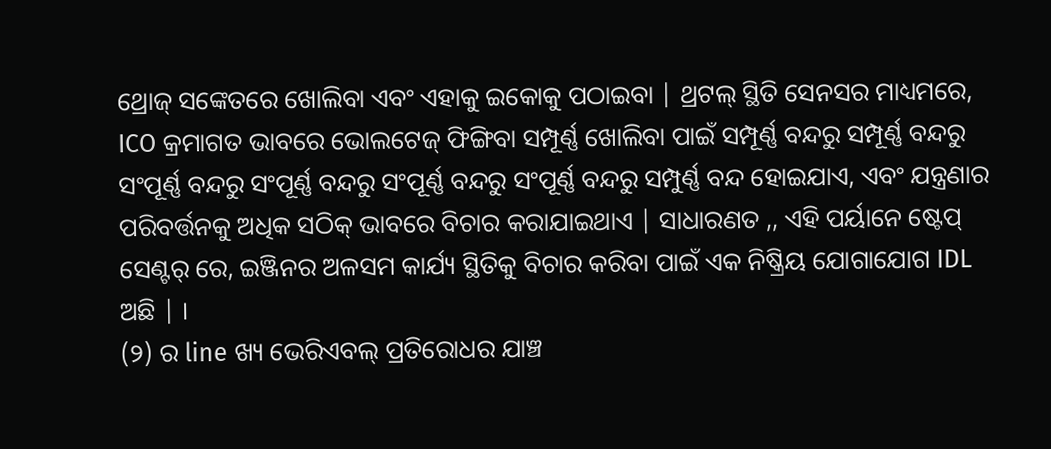ଥ୍ରୋଜ୍ ସଙ୍କେତରେ ଖୋଲିବା ଏବଂ ଏହାକୁ ଇକୋକୁ ପଠାଇବା | ଥ୍ରଟଲ୍ ସ୍ଥିତି ସେନସର ମାଧ୍ୟମରେ, ICO କ୍ରମାଗତ ଭାବରେ ଭୋଲଟେଜ୍ ଫିଙ୍ଗିବା ସମ୍ପୂର୍ଣ୍ଣ ଖୋଲିବା ପାଇଁ ସମ୍ପୂର୍ଣ୍ଣ ବନ୍ଦରୁ ସମ୍ପୂର୍ଣ୍ଣ ବନ୍ଦରୁ ସଂପୂର୍ଣ୍ଣ ବନ୍ଦରୁ ସଂପୂର୍ଣ୍ଣ ବନ୍ଦରୁ ସଂପୂର୍ଣ୍ଣ ବନ୍ଦରୁ ସଂପୂର୍ଣ୍ଣ ବନ୍ଦରୁ ସମ୍ପୁର୍ଣ୍ଣ ବନ୍ଦ ହୋଇଯାଏ, ଏବଂ ଯନ୍ତ୍ରଣାର ପରିବର୍ତ୍ତନକୁ ଅଧିକ ସଠିକ୍ ଭାବରେ ବିଚାର କରାଯାଇଥାଏ | ସାଧାରଣତ ,, ଏହି ପର୍ୟାନେ ଷ୍ଟେପ୍ ସେଣ୍ଟର୍ ରେ, ଇଞ୍ଜିନର ଅଳସମ କାର୍ଯ୍ୟ ସ୍ଥିତିକୁ ବିଚାର କରିବା ପାଇଁ ଏକ ନିଷ୍କ୍ରିୟ ଯୋଗାଯୋଗ IDL ଅଛି | ।
(୨) ର line ଖ୍ୟ ଭେରିଏବଲ୍ ପ୍ରତିରୋଧର ଯାଞ୍ଚ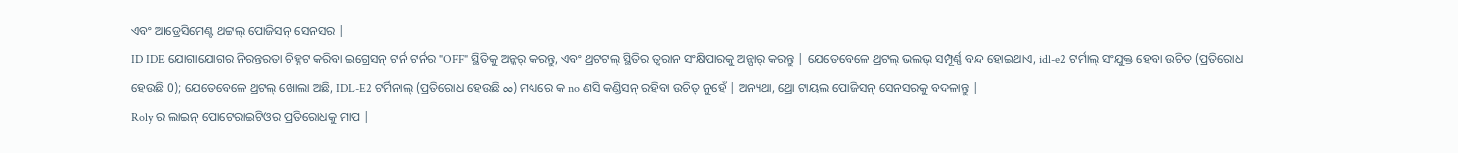ଏବଂ ଆଡ୍ରେସିମେଣ୍ଟ ଥଟ୍ଟଲ୍ ପୋଜିସନ୍ ସେନସର |
ID IDE ଯୋଗାଯୋଗର ନିରନ୍ତରତା ଚିହ୍ନଟ କରିବା ଇଗ୍ରେସନ୍ ଟର୍ନ ଟର୍ନର "OFF" ସ୍ଥିତିକୁ ଅନ୍କର୍ କରନ୍ତୁ, ଏବଂ ଥ୍ରଟଟଲ୍ ସ୍ଥିତିର ତ୍ୱରାନ ସଂକ୍ଷିପାରକୁ ଅନ୍ପାର୍ କରନ୍ତୁ | ଯେତେବେଳେ ଥ୍ରଟଲ୍ ଭଲଭ୍ ସମ୍ପୂର୍ଣ୍ଣ ବନ୍ଦ ହୋଇଥାଏ, idl-e2 ଟର୍ମାଲ୍ ସଂଯୁକ୍ତ ହେବା ଉଚିତ (ପ୍ରତିରୋଧ ହେଉଛି 0); ଯେତେବେଳେ ଥ୍ରଟଲ୍ ଖୋଲା ଅଛି, IDL-E2 ଟର୍ମିନାଲ୍ (ପ୍ରତିରୋଧ ହେଉଛି ∞) ମଧ୍ୟରେ କ no ଣସି କଣ୍ଡିସନ୍ ରହିବା ଉଚିତ୍ ନୁହେଁ | ଅନ୍ୟଥା, ଥ୍ରୋ ଟାୟଲ ପୋଜିସନ୍ ସେନସରକୁ ବଦଳାନ୍ତୁ |
Roly ର ଲାଇନ୍ ପୋଟେରାଇଟିଓର ପ୍ରତିରୋଧକୁ ମାପ |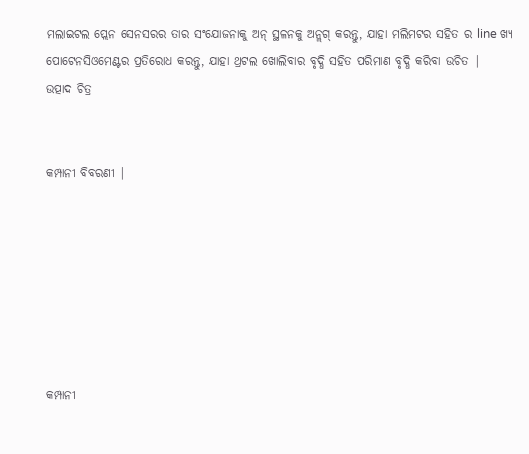ମଲାଇଟଲ ପ୍ଲେନ ସେନସରର ତାର ସଂଯୋଜନାକୁ ଅନ୍ ସ୍ଥଳନକୁ ଅନ୍ଲଗ୍ କରନ୍ତୁ, ଯାହା ମଲିମଟର ସହିତ ର line ଖ୍ୟ ପୋଟେନସିଓମେଣ୍ଟର ପ୍ରତିରୋଧ କରନ୍ତୁ, ଯାହା ଥ୍ରଟଲ ଖୋଲିବାର ବୃଦ୍ଧି ସହିତ ପରିମାଣ ବୃଦ୍ଧି କରିବା ଉଚିତ |
ଉତ୍ପାଦ ଚିତ୍ର


କମ୍ପାନୀ ବିବରଣୀ |







କମ୍ପାନୀ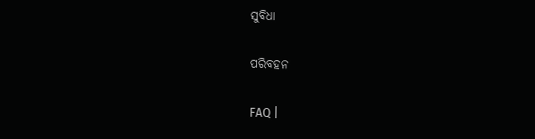ସୁବିଧା

ପରିବହନ

FAQ |